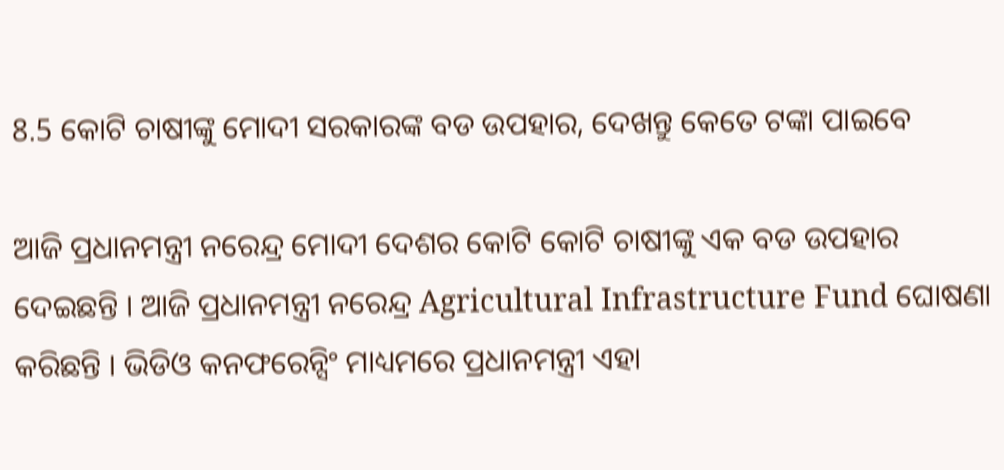8.5 କୋଟି ଚାଷୀଙ୍କୁ ମୋଦୀ ସରକାରଙ୍କ ବଡ ଉପହାର, ଦେଖନ୍ତୁ କେତେ ଟଙ୍କା ପାଇବେ

ଆଜି ପ୍ରଧାନମନ୍ତ୍ରୀ ନରେନ୍ଦ୍ର ମୋଦୀ ଦେଶର କୋଟି କୋଟି ଚାଷୀଙ୍କୁ ଏକ ବଡ ଉପହାର ଦେଇଛନ୍ତି । ଆଜି ପ୍ରଧାନମନ୍ତ୍ରୀ ନରେନ୍ଦ୍ର Agricultural Infrastructure Fund ଘୋଷଣା କରିଛନ୍ତି । ଭିଡିଓ କନଫରେନ୍ସିଂ ମାଧ୍ୟମରେ ପ୍ରଧାନମନ୍ତ୍ରୀ ଏହା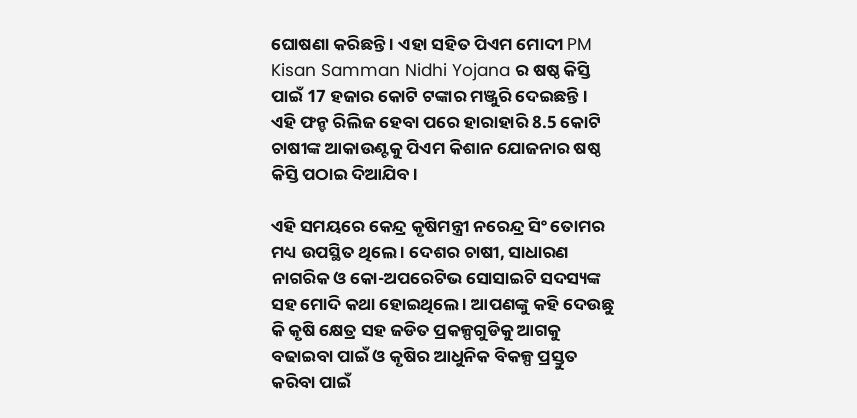ଘୋଷଣା କରିଛନ୍ତି । ଏହା ସହିତ ପିଏମ ମୋଦୀ PM Kisan Samman Nidhi Yojana ର ଷଷ୍ଠ କିସ୍ତି ପାଇଁ 17 ହଜାର କୋଟି ଟଙ୍କାର ମଞ୍ଜୁରି ଦେଇଛନ୍ତି । ଏହି ଫନ୍ଡ ରିଲିଜ ହେବା ପରେ ହାରାହାରି 8.5 କୋଟି ଚାଷୀଙ୍କ ଆକାଉଣ୍ଟକୁ ପିଏମ କିଶାନ ଯୋଜନାର ଷଷ୍ଠ କିସ୍ତି ପଠାଇ ଦିଆଯିବ।

ଏହି ସମୟରେ କେନ୍ଦ୍ର କୃଷିମନ୍ତ୍ରୀ ନରେନ୍ଦ୍ର ସିଂ ତୋମର ମଧ୍ୟ ଉପସ୍ଥିତ ଥିଲେ । ଦେଶର ଚାଷୀ, ସାଧାରଣ ନାଗରିକ ଓ କୋ-ଅପରେଟିଭ ସୋସାଇଟି ସଦସ୍ୟଙ୍କ ସହ ମୋଦି କଥା ହୋଇଥିଲେ । ଆପଣଙ୍କୁ କହି ଦେଉଛୁ କି କୃଷି କ୍ଷେତ୍ର ସହ ଜଡିତ ପ୍ରକଳ୍ପଗୁଡିକୁ ଆଗକୁ ବଢାଇବା ପାଇଁ ଓ କୃଷିର ଆଧୁନିକ ବିକଳ୍ପ ପ୍ରସ୍ତୁତ କରିବା ପାଇଁ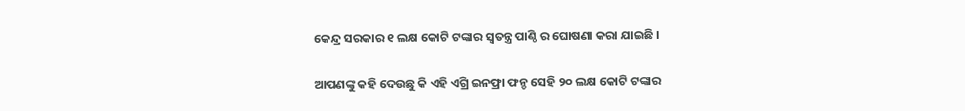କେନ୍ଦ୍ର ସରକାର ୧ ଲକ୍ଷ କୋଟି ଟଙ୍କାର ସ୍ଵତନ୍ତ୍ର ପାଣ୍ଠି ର ଘୋଷଣା କରା ଯାଇଛି ।

ଆପଣଙ୍କୁ କହି ଦେଉଛୁ କି ଏହି ଏଗ୍ରି ଇନଫ୍ରା ଫନ୍ଡ ସେହି ୨୦ ଲକ୍ଷ କୋଟି ଟଙ୍କାର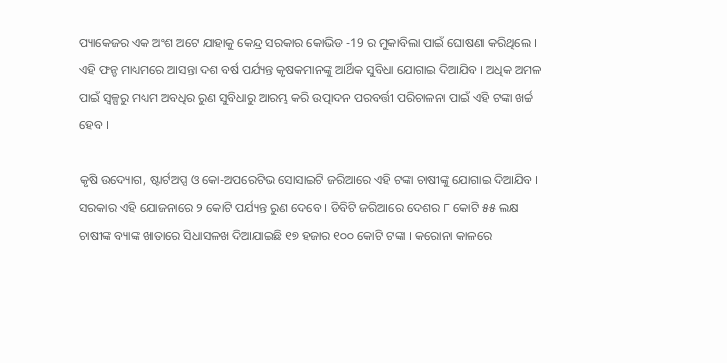ପ୍ୟାକେଜର ଏକ ଅଂଶ ଅଟେ ଯାହାକୁ କେନ୍ଦ୍ର ସରକାର କୋଭିଡ -19 ର ମୁକାବିଲା ପାଇଁ ଘୋଷଣା କରିଥିଲେ । ଏହି ଫନ୍ଡ ମାଧ୍ୟମରେ ଆସନ୍ତା ଦଶ ବର୍ଷ ପର୍ଯ୍ୟନ୍ତ କୃଷକମାନଙ୍କୁ ଆର୍ଥିକ ସୁବିଧା ଯୋଗାଇ ଦିଆଯିବ । ଅଧିକ ଅମଳ ପାଇଁ ସ୍ୱଳ୍ପରୁ ମଧ୍ୟମ ଅବଧିର ରୁଣ ସୁବିଧାରୁ ଆରମ୍ଭ କରି ଉତ୍ପାଦନ ପରବର୍ତ୍ତୀ ପରିଚାଳନା ପାଇଁ ଏହି ଟଙ୍କା ଖର୍ଚ୍ଚ ହେବ ।

କୃଷି ଉଦ୍ୟୋଗ, ଷ୍ଟାର୍ଟଅପ୍ସ ଓ କୋ-ଅପରେଟିଭ ସୋସାଇଟି ଜରିଆରେ ଏହି ଟଙ୍କା ଚାଷୀଙ୍କୁ ଯୋଗାଇ ଦିଆଯିବ । ସରକାର ଏହି ଯୋଜନାରେ ୨ କୋଟି ପର୍ଯ୍ୟନ୍ତ ରୁଣ ଦେବେ । ଡିବିଟି ଜରିଆରେ ଦେଶର ୮ କୋଟି ୫୫ ଲକ୍ଷ ଚାଷୀଙ୍କ ବ୍ୟାଙ୍କ ଖାତାରେ ସିଧାସଳଖ ଦିଆଯାଇଛି ୧୭ ହଜାର ୧୦୦ କୋଟି ଟଙ୍କା । କରୋନା କାଳରେ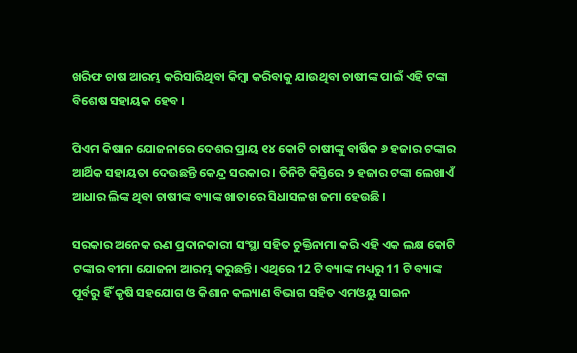ଖରିଫ ଚାଷ ଆରମ୍ଭ କରିସାରିଥିବା କିମ୍ବା କରିବାକୁ ଯାଉଥିବା ଚାଷୀଙ୍କ ପାଇଁ ଏହି ଟଙ୍କା ବିଶେଷ ସହାୟକ ହେବ ।

ପିଏମ କିଷାନ ଯୋଜନାରେ ଦେଶର ପ୍ରାୟ ୧୪ କୋଟି ଚାଷୀଙ୍କୁ ବାର୍ଷିକ ୬ ହଜାର ଟଙ୍କାର ଆର୍ଥିକ ସହାୟତା ଦେଉଛନ୍ତି କେନ୍ଦ୍ର ସରକାର । ତିନିଟି କିସ୍ତିରେ ୨ ହଜାର ଟଙ୍କା ଲେଖାଏଁ ଆଧାର ଲିଙ୍କ ଥିବା ଚାଷୀଙ୍କ ବ୍ୟାଙ୍କ ଖାତାରେ ସିଧାସଳଖ ଜମା ହେଉଛି ।

ସରକାର ଅନେକ ଋଣ ପ୍ରଦାନକାରୀ ସଂସ୍ଥା ସହିତ ଚୁକ୍ତିନାମା କରି ଏହି ଏକ ଲକ୍ଷ କୋଟି ଟଙ୍କାର ବୀମା ଯୋଜନା ଆରମ୍ଭ କରୁଛନ୍ତି। ଏଥିରେ 12 ଟି ବ୍ୟାଙ୍କ ମଧ୍ୟରୁ 11 ଟି ବ୍ୟାଙ୍କ ପୂର୍ବରୁ ହିଁ କୃଷି ସହଯୋଗ ଓ କିଶାନ କଲ୍ୟାଣ ବିଭାଗ ସହିତ ଏମଓୟୁ ସାଇନ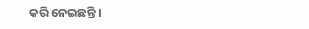କରି ନେଇଛନ୍ତି ।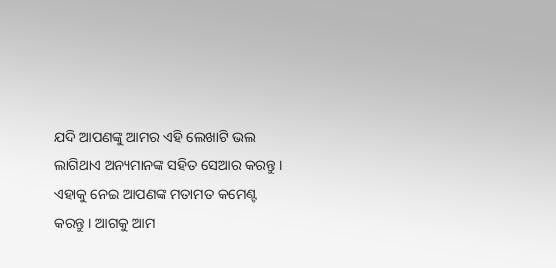ଯଦି ଆପଣଙ୍କୁ ଆମର ଏହି ଲେଖାଟି ଭଲ ଲାଗିଥାଏ ଅନ୍ୟମାନଙ୍କ ସହିତ ସେଆର କରନ୍ତୁ । ଏହାକୁ ନେଇ ଆପଣଙ୍କ ମତାମତ କମେଣ୍ଟ କରନ୍ତୁ । ଆଗକୁ ଆମ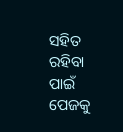ସହିତ ରହିବା ପାଇଁ ପେଜକୁ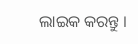ଲାଇକ କରନ୍ତୁ ।